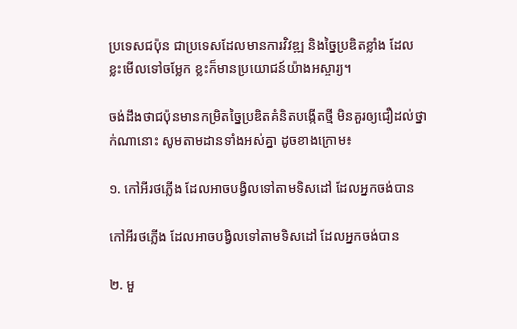ប្រទេសជប៉ុន ជាប្រទេសដែលមានការវិវឌ្ឍ និងច្នៃប្រឌិតខ្លាំង ដែលខ្លះមើលទៅចម្លែក ខ្លះក៏មានប្រយោជន៍យ៉ាងអស្ចារ្យ។

ចង់ដឹងថាជប៉ុនមានកម្រិតច្នៃប្រឌិតគំនិតបង្កើតថ្មី មិនគួរឲ្យជឿដល់ថ្នាក់ណានោះ សូមតាមដានទាំងអស់គ្នា ដូចខាងក្រោម៖

១. កៅអីរថភ្លើង ដែលអាចបង្វិលទៅតាមទិសដៅ ដែលអ្នកចង់បាន

កៅអីរថភ្លើង ដែលអាចបង្វិលទៅតាមទិសដៅ ដែលអ្នកចង់បាន

២. មួ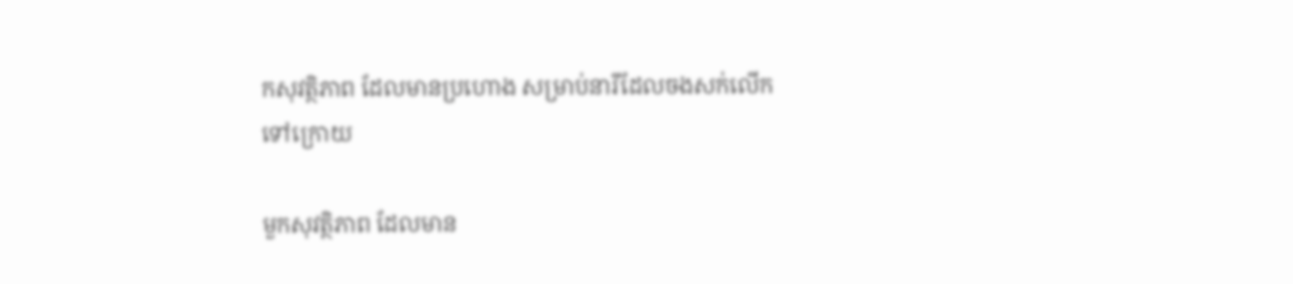កសុវត្ថិភាព ដែលមានប្រហោង សម្រាប់នារីដែលចងសក់លើកទៅក្រោយ

មួកសុវត្ថិភាព ដែលមាន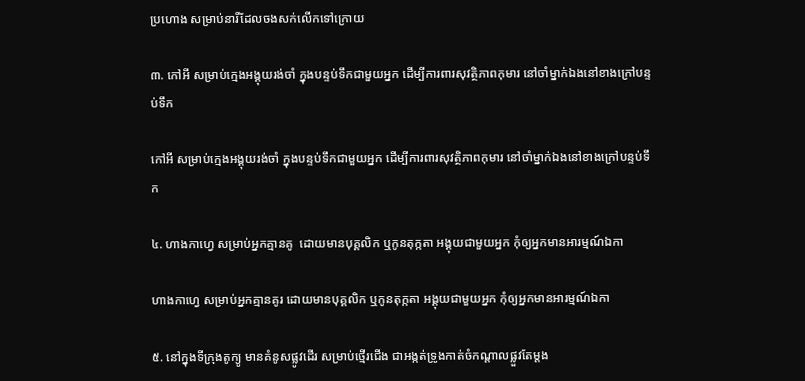ប្រហោង សម្រាប់នារីដែលចងសក់លើកទៅក្រោយ

៣. កៅអី សម្រាប់ក្មេងអង្គុយរង់ចាំ ក្នុងបន្ទប់ទឹកជាមួយអ្នក ដើម្បីការពារសុវត្ថិភាពកុមារ នៅចាំម្នាក់ឯងនៅខាងក្រៅបន្ទប់ទឹក

កៅអី សម្រាប់ក្មេងអង្គុយរង់ចាំ ក្នុងបន្ទប់ទឹកជាមួយអ្នក ដើម្បីការពារសុវត្ថិភាពកុមារ នៅចាំម្នាក់ឯងនៅខាងក្រៅបន្ទប់ទឹក

៤. ហាងកាហ្វេ សម្រាប់អ្នកគ្មានគូ  ដោយមានបុគ្គលិក ឬកូនតុក្កតា អង្គុយជាមួយអ្នក កុំឲ្យអ្នកមានអារម្មណ៍ឯកា

ហាងកាហ្វេ សម្រាប់អ្នកគ្មានគូរ ដោយមានបុគ្គលិក ឬកូនតុក្កតា អង្គុយជាមួយអ្នក កុំឲ្យអ្នកមានអារម្មណ៍ឯកា

៥. នៅក្នុងទីក្រុងតូក្យូ មានគំនូសផ្លូវដើរ សម្រាប់ថ្មើរជើង ជាអង្កត់ទ្រូងកាត់ចំកណ្តាលផ្លួវតែម្តង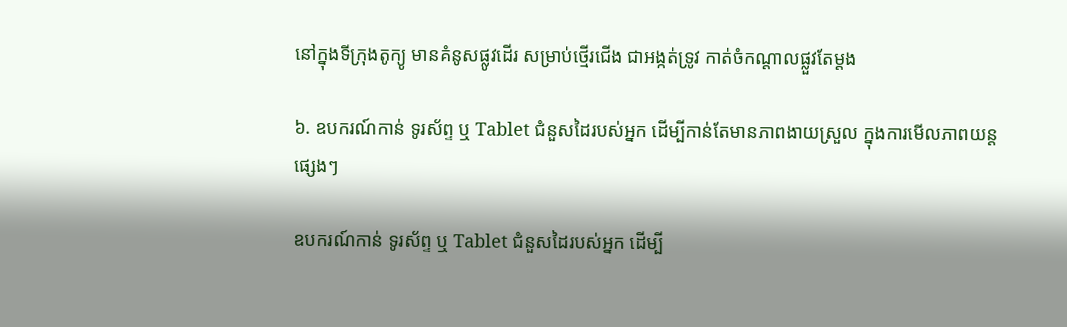នៅក្នុងទីក្រុងតូក្យូ មានគំនូសផ្លូវដើរ សម្រាប់ថ្មើរជើង ជាអង្កត់ទ្រូវ កាត់ចំកណ្តាលផ្លួវតែម្តង

៦. ឧបករណ៍កាន់ ទូរស័ព្ទ ឬ Tablet ជំនួសដៃរបស់អ្នក ដើម្បីកាន់តែមានភាពងាយស្រួល ក្នុងការមើលភាពយន្តផ្សេងៗ

ឧបករណ៍កាន់ ទូរស័ព្ទ ឬ Tablet ជំនួសដៃរបស់អ្នក ដើម្បី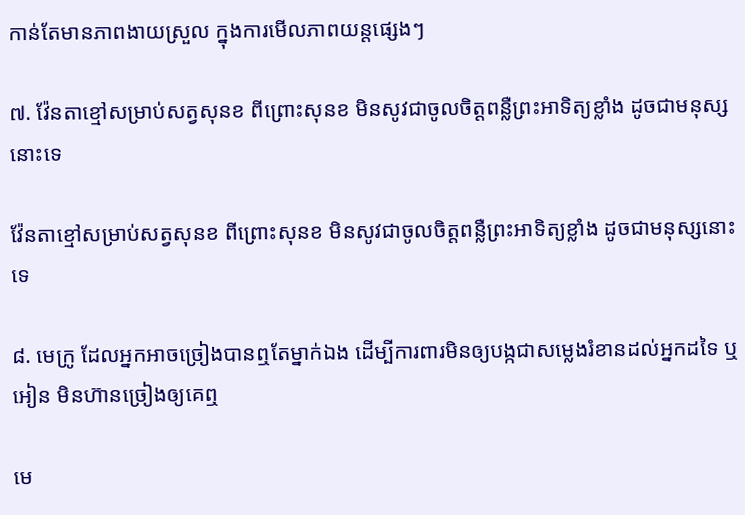កាន់តែមានភាពងាយស្រួល ក្នុងការមើលភាពយន្តផ្សេងៗ

៧. វ៉ែនតាខ្មៅសម្រាប់សត្វសុនខ ពីព្រោះសុនខ មិនសូវជាចូលចិត្តពន្លឺព្រះអាទិត្យខ្លាំង ដូចជាមនុស្សនោះទេ

វ៉ែនតាខ្មៅសម្រាប់សត្វសុនខ ពីព្រោះសុនខ មិនសូវជាចូលចិត្តពន្លឺព្រះអាទិត្យខ្លាំង ដូចជាមនុស្សនោះទេ

៨. មេក្រូ ដែលអ្នកអាចច្រៀងបានឮតែម្នាក់ឯង ដើម្បីការពារមិនឲ្យបង្កជាសម្លេងរំខានដល់អ្នកដទៃ ឬអៀន មិនហ៊ានច្រៀងឲ្យគេឮ

មេ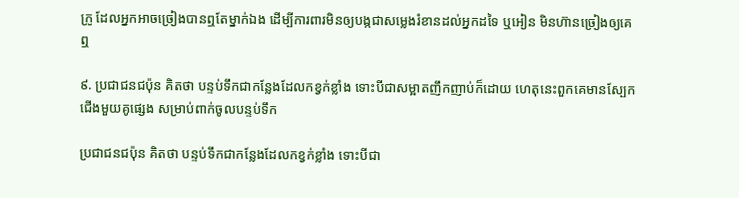ក្រូ ដែលអ្នកអាចច្រៀងបានឮតែម្នាក់ឯង ដើម្បីការពារមិនឲ្យបង្កជាសម្លេងរំខានដល់អ្នកដទៃ ឬអៀន មិនហ៊ានច្រៀងឲ្យគេឮ

៩. ប្រជាជនជប៉ុន គិតថា បន្ទប់ទឹកជាកន្លែងដែលកខ្វក់ខ្លាំង ទោះបីជាសម្អាតញឹកញាប់ក៏ដោយ ហេតុនេះពួកគេមានស្បែកជើងមួយគូផ្សេង សម្រាប់ពាក់ចូលបន្ទប់ទឹក

ប្រជាជនជប៉ុន គិតថា បន្ទប់ទឹកជាកន្លែងដែលកខ្វក់ខ្លាំង ទោះបីជា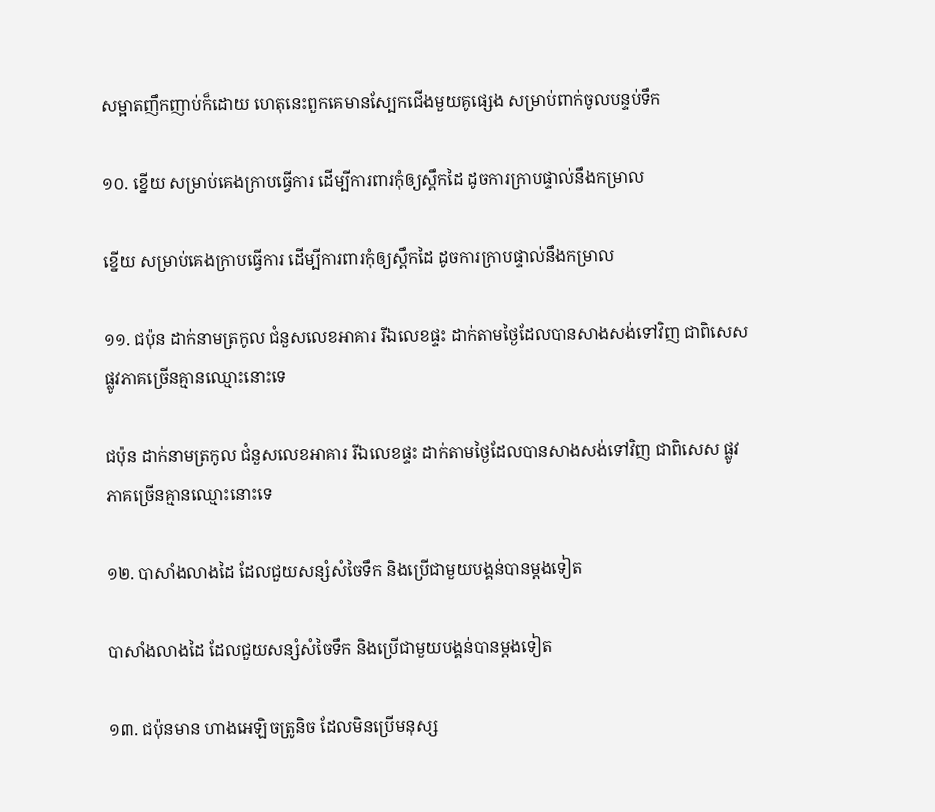សម្អាតញឹកញាប់ក៏ដោយ ហេតុនេះពួកគេមានស្បែកជើងមួយគូផ្សេង សម្រាប់ពាក់ចូលបន្ទប់ទឹក

១០. ខ្នើយ សម្រាប់គេងក្រាបធ្វើការ ដើម្បីការពារកុំឲ្យស្ពឹកដៃ ដូចការក្រាបផ្ទាល់នឹងកម្រាល

ខ្នើយ សម្រាប់គេងក្រាបធ្វើការ ដើម្បីការពារកុំឲ្យស្ពឹកដៃ ដូចការក្រាបផ្ទាល់នឹងកម្រាល

១១. ជប៉ុន ដាក់នាមត្រកូល ជំនួសលេខអាគារ រីឯលេខផ្ទះ ដាក់តាមថ្ងៃដែលបានសាងសង់ទៅវិញ ជាពិសេស ផ្លូវភាគច្រើនគ្មានឈ្មោះនោះទេ

ជប៉ុន ដាក់នាមត្រកូល ជំនួសលេខអាគារ រីឯលេខផ្ទះ ដាក់តាមថ្ងៃដែលបានសាងសង់ទៅវិញ ជាពិសេស ផ្លូវភាគច្រើនគ្មានឈ្មោះនោះទេ

១២. បាសាំងលាងដៃ ដែលជួយសន្សំសំចៃទឹក និងប្រើជាមួយបង្គន់បានម្តងទៀត

បាសាំងលាងដៃ ដែលជួយសន្សំសំចៃទឹក និងប្រើជាមួយបង្គន់បានម្តងទៀត

១៣. ជប៉ុនមាន ហាងអេឡិចត្រូនិច ដែលមិនប្រើមនុស្ស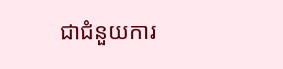ជាជំនួយការ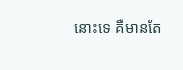នោះទេ គឺមានតែ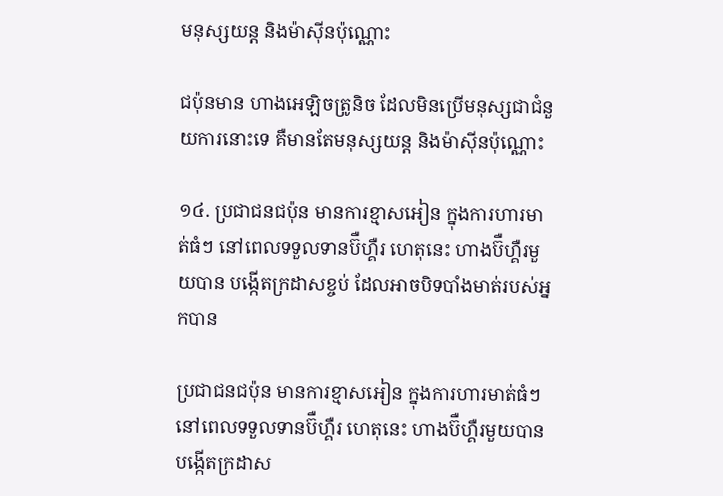មនុស្សយន្ត និងម៉ាស៊ីនប៉ុណ្ណោះ

ជប៉ុនមាន ហាងអេឡិចត្រូនិច ដែលមិនប្រើមនុស្សជាជំនួយការនោះទេ គឺមានតែមនុស្សយន្ត និងម៉ាស៊ីនប៉ុណ្ណោះ

១៤. ប្រជាជនជប៉ុន មានការខ្មាសអៀន ក្នុងការហារមាត់ធំៗ នៅពេលទទួលទានប៊ឺហ្គឺរ ហេតុនេះ ហាងប៊ឺហ្គឺរមួយបាន បង្កើតក្រដាសខ្ចប់ ដែលអាចបិទបាំងមាត់របស់អ្នកបាន

ប្រជាជនជប៉ុន មានការខ្មាសអៀន ក្នុងការហារមាត់ធំៗ នៅពេលទទួលទានប៊ឺហ្គឺរ ហេតុនេះ ហាងប៊ឺហ្គឺរមួយបាន បង្កើតក្រដាស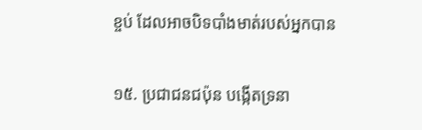ខ្ចប់ ដែលអាចបិទបាំងមាត់របស់អ្នកបាន

១៥. ប្រជាជនជប៉ុន បង្កើតទ្រនា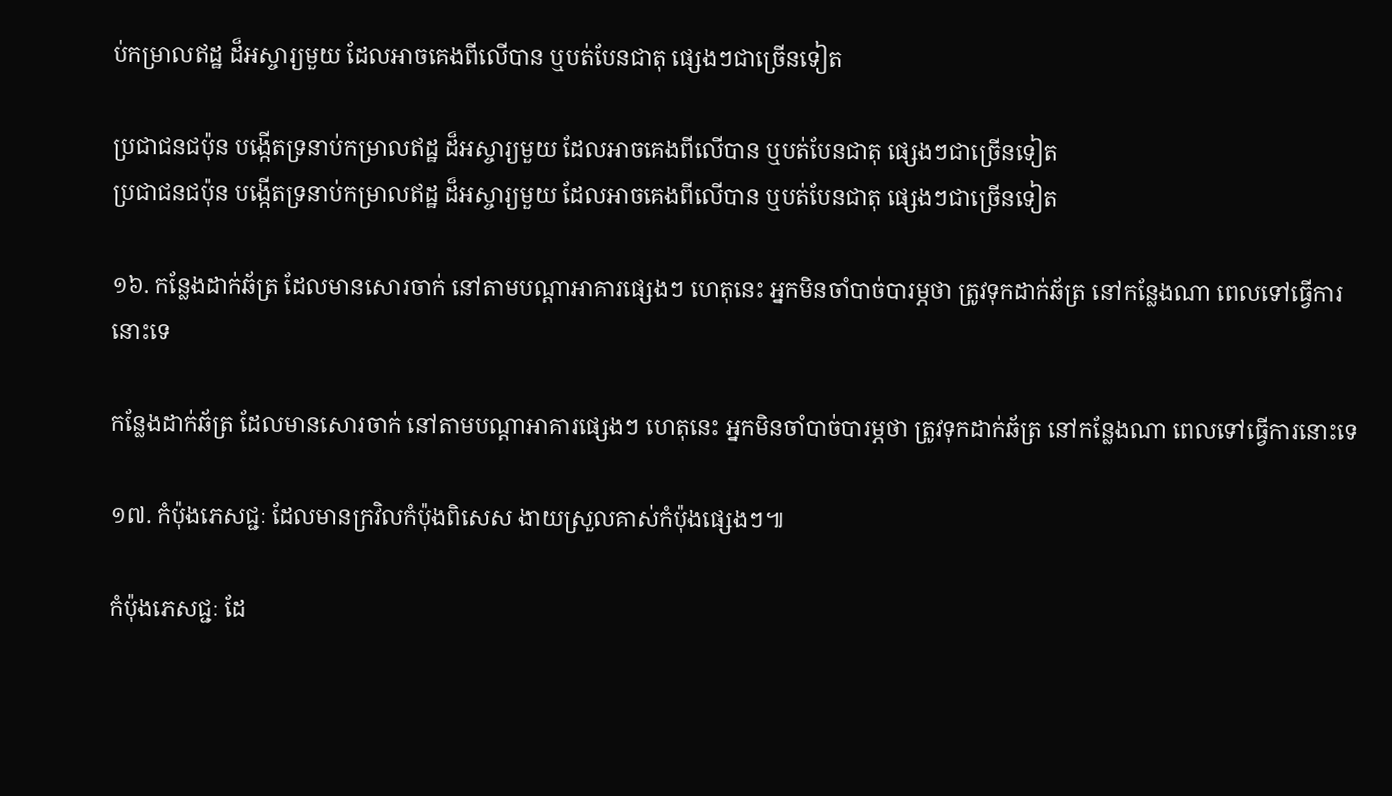ប់កម្រាលឥដ្ឋ ដ៏អស្ចារ្យមួយ ដែលអាចគេងពីលើបាន ឬបត់បែនជាតុ ផ្សេងៗជាច្រើនទៀត

ប្រជាជនជប៉ុន បង្កើតទ្រនាប់កម្រាលឥដ្ឋ ដ៏អស្ចារ្យមួយ ដែលអាចគេងពីលើបាន ឬបត់បែនជាតុ ផ្សេងៗជាច្រើនទៀត
ប្រជាជនជប៉ុន បង្កើតទ្រនាប់កម្រាលឥដ្ឋ ដ៏អស្ចារ្យមួយ ដែលអាចគេងពីលើបាន ឬបត់បែនជាតុ ផ្សេងៗជាច្រើនទៀត

១៦. កន្លែងដាក់ឆ័ត្រ ដែលមានសោរចាក់ នៅតាមបណ្តាអាគារផ្សេងៗ ហេតុនេះ អ្នកមិនចាំបាច់បារម្ភថា ត្រូវទុកដាក់ឆ័ត្រ នៅកន្លែងណា ពេលទៅធ្វើការនោះទេ

កន្លែងដាក់ឆ័ត្រ ដែលមានសោរចាក់ នៅតាមបណ្តាអាគារផ្សេងៗ ហេតុនេះ អ្នកមិនចាំបាច់បារម្ភថា ត្រូវទុកដាក់ឆ័ត្រ នៅកន្លែងណា ពេលទៅធ្វើការនោះទេ

១៧. កំប៉ុងភេសជ្ជៈ ដែលមានក្រវិលកំប៉ុងពិសេស ងាយស្រួលគាស់កំប៉ុងផ្សេងៗ៕

កំប៉ុងភេសជ្ជៈ ដែ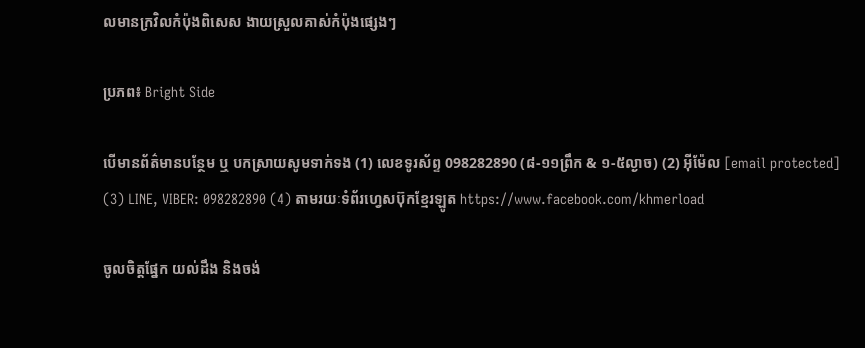លមានក្រវិលកំប៉ុងពិសេស ងាយស្រួលគាស់កំប៉ុងផ្សេងៗ

ប្រភព៖ Bright Side

បើមានព័ត៌មានបន្ថែម ឬ បកស្រាយសូមទាក់ទង (1) លេខទូរស័ព្ទ 098282890 (៨-១១ព្រឹក & ១-៥ល្ងាច) (2) អ៊ីម៉ែល [email protected] (3) LINE, VIBER: 098282890 (4) តាមរយៈទំព័រហ្វេសប៊ុកខ្មែរឡូត https://www.facebook.com/khmerload

ចូលចិត្តផ្នែក យល់ដឹង និងចង់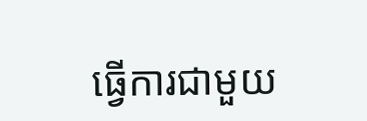ធ្វើការជាមួយ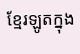ខ្មែរឡូតក្នុង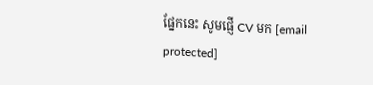ផ្នែកនេះ សូមផ្ញើ CV មក [email protected]